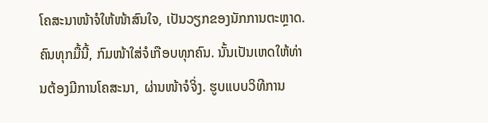ໂຄສະນາໜ້າຈໍໃຫ້ໜ້າສົນໃຈ, ເປັນວຽກຂອງນັກການຕະຫຼາດ. ຄົນທຸກມື້ນີ້, ກົມໜ້າໃສ່ຈໍເກືອບທຸກຄົນ. ນັ້ນເປັນເຫດໃຫ້ທ່ານຕ້ອງມີການໂຄສະນາ, ຜ່ານໜ້າຈໍຈິ່ງ. ຮູບແບບວິທີການ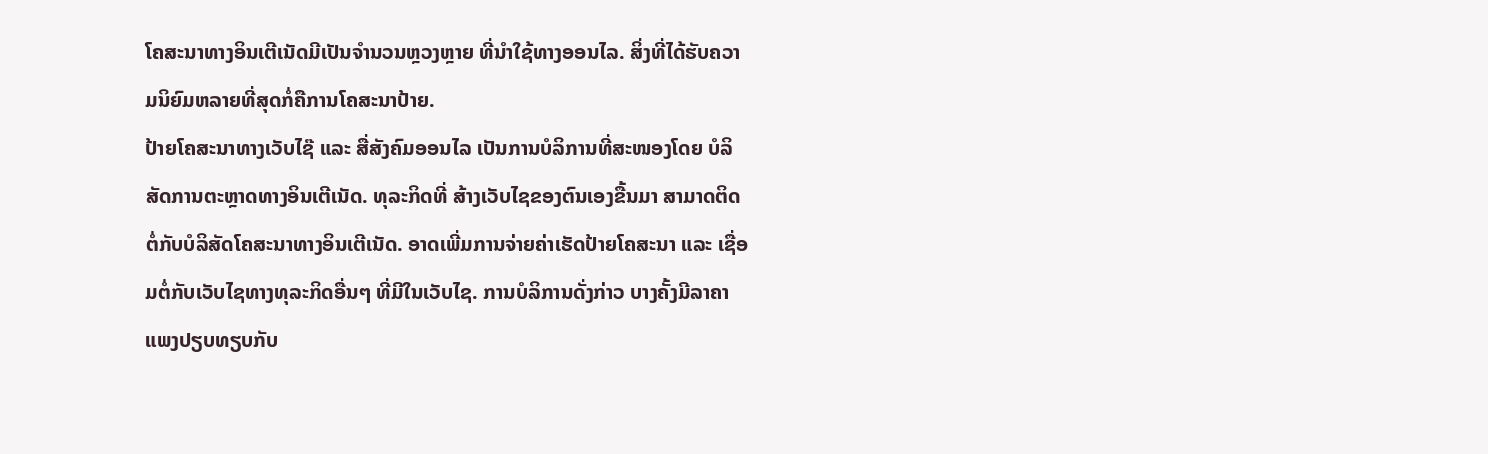ໂຄສະນາທາງອິນເຕີເນັດມີເປັນຈຳນວນຫຼວງຫຼາຍ ທີ່ນຳໃຊ້ທາງອອນໄລ. ສິ່ງທີ່ໄດ້ຮັບຄວາມນິຍົມຫລາຍທີ່ສຸດກໍ່ຄືການໂຄສະນາປ້າຍ.
ປ້າຍໂຄສະນາທາງເວັບໄຊ໊ ແລະ ສື່ສັງຄົມອອນໄລ ເປັນການບໍລິການທີ່ສະໜອງໂດຍ ບໍລິສັດການຕະຫຼາດທາງອິນເຕີເນັດ. ທຸລະກິດທີ່ ສ້າງເວັບໄຊຂອງຕົນເອງຂື້ນມາ ສາມາດຕິດຕໍ່ກັບບໍລິສັດໂຄສະນາທາງອິນເຕີເນັດ. ອາດເພີ່ມການຈ່າຍຄ່າເຮັດປ້າຍໂຄສະນາ ແລະ ເຊື່ອມຕໍ່ກັບເວັບໄຊທາງທຸລະກິດອື່ນໆ ທີ່ມີໃນເວັບໄຊ. ການບໍລິການດັ່ງກ່າວ ບາງຄັ້ງມີລາຄາແພງປຽບທຽບກັບ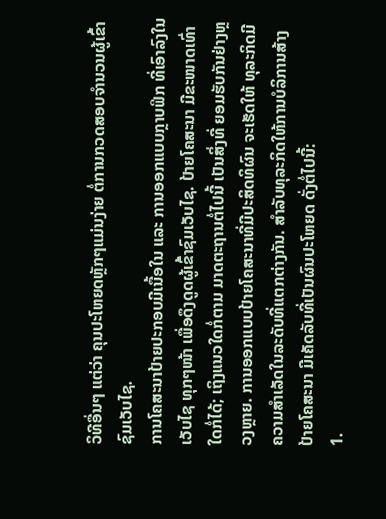ວິທີອື່ນໆ ແຕ່ວ່າ ຄຸນປະໂຫຍດຫຼັກໆແມ່ນງ່າຍ ຕໍ່ການກວດສອບຈຳນວນຜູ້ເຂົ້າຊົມເວັບໄຊ.
ການໂຄສະນາປ້າຍປະກອບມີເນື້ອໃນ ແລະ ການອອກແບບກຼາບຟິກ ທີ່ເອົາລົງໃນເວັບໄຊ ທຸກໆໜ້າ ເພື່ອດຶງດູດຜູ້ເຂົ້າຊົມເວັບໄຊ. ປ້າຍໂຄສະນາ ມີຂະໜາດເທົ່າໃດກໍ່ໄດ້; ເຖິງແນວໃດກໍ່ຕາມ ມາດຕະຖານຕໍ່ໄປນີ້ ເປັນສິ່ງທີ່ ຍອມຮັບກັນຢ່າງຫຼວງຫຼາຍ. ການອອກແບບປ້າຍໂຄສະນາທີ່ມີປະສິດທິຜົນ ຈະເຮັດໃຫ້ ທຸລະກິດມີຄວາມສຳເລັດໃນລະດັບທີ່ແຕກຕ່າງກັນ. ສຳລັບທຸລະກິດໃຫ້ການບໍລິການສ້າງປ້າຍໂຄສະນາ ມີເຄັດລັບທີ່ເປັນຜົນປະໂຫຍດ ດັ່ງຕໍ່ໄປນີ້:
1.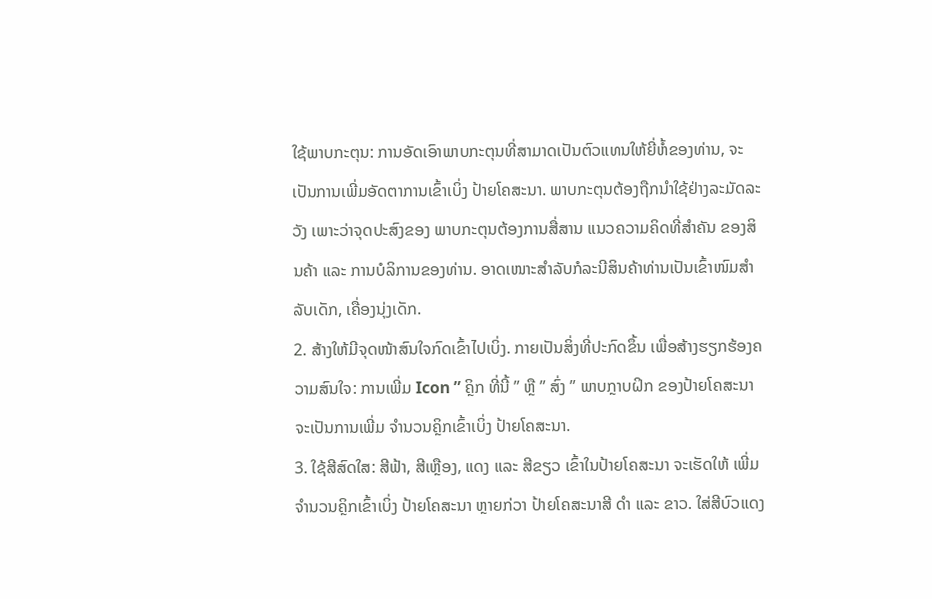ໃຊ້ພາບກະຕຸນ: ການອັດເອົາພາບກະຕຸນທີ່ສາມາດເປັນຕົວແທນໃຫ້ຍີ່ຫໍ້ຂອງທ່ານ, ຈະເປັນການເພີ່ມອັດຕາການເຂົ້າເບິ່ງ ປ້າຍໂຄສະນາ. ພາບກະຕຸນຕ້ອງຖືກນຳໃຊ້ຢ່າງລະມັດລະວັງ ເພາະວ່າຈຸດປະສົງຂອງ ພາບກະຕຸນຕ້ອງການສື່ສານ ແນວຄວາມຄິດທີ່ສຳຄັນ ຂອງສິນຄ້າ ແລະ ການບໍລິການຂອງທ່ານ. ອາດເໜາະສຳລັບກໍລະນີສິນຄ້າທ່ານເປັນເຂົ້າໜົມສຳລັບເດັກ, ເຄື່ອງນຸ່ງເດັກ.
2. ສ້າງໃຫ້ມີຈຸດໜ້າສົນໃຈກົດເຂົ້າໄປເບິ່ງ. ກາຍເປັນສິ່ງທີ່ປະກົດຂຶ້ນ ເພື່ອສ້າງຮຽກຮ້ອງຄວາມສົນໃຈ: ການເພີ່ມ Icon ” ຄຼິກ ທີ່ນີ້ ” ຫຼື ” ສົ່ງ ” ພາບກຼາບຝິກ ຂອງປ້າຍໂຄສະນາຈະເປັນການເພີ່ມ ຈຳນວນຄຼິກເຂົ້າເບິ່ງ ປ້າຍໂຄສະນາ.
3. ໃຊ້ສີສົດໃສ: ສີຟ້າ, ສີເຫຼືອງ, ແດງ ແລະ ສີຂຽວ ເຂົ້າໃນປ້າຍໂຄສະນາ ຈະເຮັດໃຫ້ ເພີ່ມຈຳນວນຄຼິກເຂົ້າເບິ່ງ ປ້າຍໂຄສະນາ ຫຼາຍກ່ວາ ປ້າຍໂຄສະນາສີ ດຳ ແລະ ຂາວ. ໃສ່ສີບົວແດງ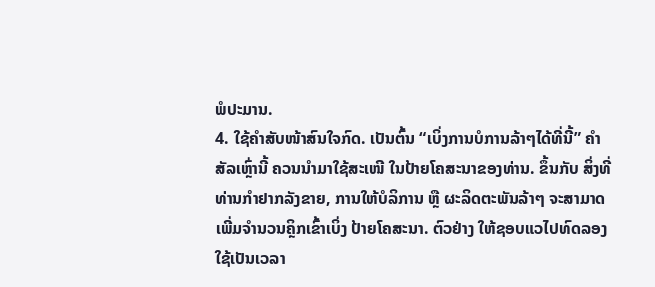ພໍປະມານ.
4. ໃຊ້ຄຳສັບໜ້າສົນໃຈກົດ. ເປັນຕົ້ນ “ເບິ່ງການບໍການລ້າໆໄດ້ທີ່ນີ້” ຄຳສັລເຫຼົ່ານີ້ ຄວນນຳມາໃຊ້ສະເໜີ ໃນປ້າຍໂຄສະນາຂອງທ່ານ. ຂຶ້ນກັບ ສິ່ງທີ່ທ່ານກໍາຢາກລັງຂາຍ, ການໃຫ້ບໍລິການ ຫຼື ຜະລິດຕະພັນລ້າໆ ຈະສາມາດເພີ່ມຈຳນວນຄຼິກເຂົ້າເບິ່ງ ປ້າຍໂຄສະນາ. ຕົວຢ່າງ ໃຫ້ຊອບແວໄປທົດລອງໃຊ້ເປັນເວລາ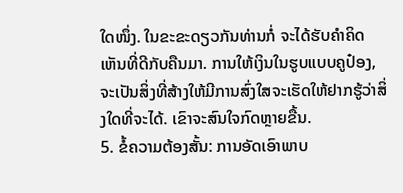ໃດໜຶ່ງ. ໃນຂະຂະດຽວກັນທ່ານກໍ່ ຈະໄດ້ຮັບຄໍາຄິດເຫັນທີ່ດີກັບຄືນມາ. ການໃຫ້ເງິນໃນຮູບແບບຄູປ໋ອງ, ຈະເປັນສິ່ງທີ່ສ້າງໃຫ້ມີການສົ່ງໃສຈະເຮັດໃຫ້ຢາກຮູ້ວ່າສິ່ງໃດທີ່ຈະໄດ້. ເຂົາຈະສົນໃຈກົດຫຼາຍຂື້ນ.
5. ຂໍ້ຄວາມຕ້ອງສັ້ນ: ການອັດເອົາພາບ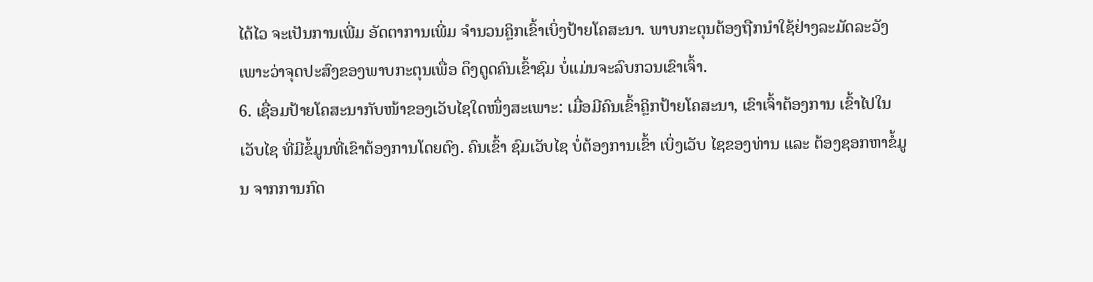ໄດ້ໄວ ຈະເປັນການເພີ່ມ ອັດຕາການເພີ່ມ ຈຳນວນຄຼິກເຂົ້າເບິ່ງປ້າຍໂຄສະນາ. ພາບກະຕຸນຕ້ອງຖືກນຳໃຊ້ຢ່າງລະມັດລະວັງ ເພາະວ່າຈຸດປະສົງຂອງພາບກະຕຸນເພື່ອ ດຶງດູດຄົນເຂົ້າຊົມ ບໍ່ແມ່ນຈະລົບກວນເຂົາເຈົ້າ.
6. ເຊື່ອມປ້າຍໂຄສະນາກັບໜ້າຂອງເວັບໄຊໃດໜຶ່ງສະເພາະ: ເມື່ອມີຄົນເຂົ້າຄຼິກປ້າຍໂຄສະນາ, ເຂົາເຈົ້າຕ້ອງການ ເຂົ້າໄປໃນເວັບໄຊ ທີ່ມີຂໍ້ມູນທີ່ເຂົາຕ້ອງການໂດຍຕົງ. ຄົນເຂົ້າ ຊົມເວັບໄຊ ບໍ່ຕ້ອງການເຂົ້າ ເບິ່ງເວັບ ໄຊຂອງທ່ານ ແລະ ຕ້ອງຊອກຫາຂໍ້ມູນ ຈາກການກົດ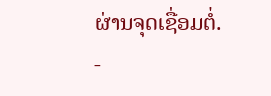ຜ່ານຈຸດເຊື່ອມຕໍ່.
-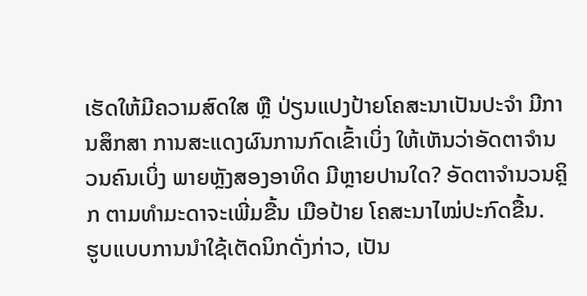ເຮັດໃຫ້ມີຄວາມສົດໃສ ຫຼື ປ່ຽນແປງປ້າຍໂຄສະນາເປັນປະຈຳ ມີການສຶກສາ ການສະແດງຜົນການກົດເຂົ້າເບິ່ງ ໃຫ້ເຫັນວ່າອັດຕາຈຳນວນຄົນເບິ່ງ ພາຍຫຼັງສອງອາທິດ ມີຫຼາຍປານໃດ? ອັດຕາຈໍານວນຄຼິກ ຕາມທຳມະດາຈະເພີ່ມຂື້ນ ເມືອປ້າຍ ໂຄສະນາໄໝ່ປະກົດຂື້ນ.
ຮູບແບບການນຳໃຊ້ເຕັດນິກດັ່ງກ່າວ, ເປັນ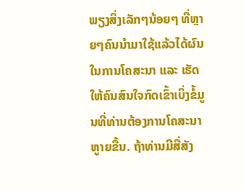ພຽງສິ່ງເລັກໆນ້ອຍໆ ທີ່ຫຼາຍໆຄົນນຳມາໃຊ້ແລ້ວໄດ້ຜົນໃນການໂຄສະນາ ແລະ ເຮັດໃຫ້ຄົນສົນໃຈກົດເຂົ້າເບິ່ງຂໍ້ມູນທີ່ທ່ານຕ້ອງການໂຄສະນາຫູາຍຂື້ນ. ຖ້າທ່ານມີສື່ສັງ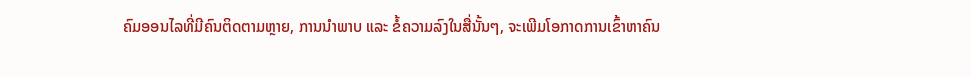ຄົມອອນໄລທີ່ມີຄົນຕິດຕາມຫຼາຍ, ການນຳພາບ ແລະ ຂໍ້ຄວາມລົງໃນສື່ນັ້ນໆ, ຈະເພີມໂອກາດການເຂົ້າຫາຄົນ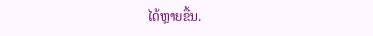ໄດ້ຫຼາຍຂື້ນ.